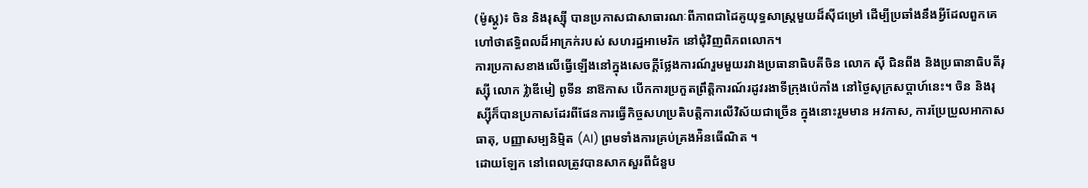(ម៉ូស្គូ)៖ ចិន និងរុស្ស៊ី បានប្រកាសជាសាធារណៈពីភាពជាដៃគូយុទ្ធសាស្ត្រមួយដ៏ស៊ីជម្រៅ ដើម្បីប្រឆាំងនឹងអ្វីដែលពួកគេហៅថាឥទ្ធិពលដ៏អាក្រក់របស់ សហរដ្ឋអាមេរិក នៅជុំវិញពិភពលោក។
ការប្រកាសខាងលើធ្វើឡើងនៅក្នុងសេចក្ដីថ្លែងការណ៍រួមមួយរវាងប្រធានាធិបតីចិន លោក ស៊ី ជិនពីង និងប្រធានាធិបតីរុស្ស៊ី លោក វ្ល៉ាឌីមៀ ពូទីន នាឱកាស បើកការប្រកួតព្រឹត្តិការណ៍រដូវរងាទីក្រុងប៉េកាំង នៅថ្ងៃសុក្រសប្ដាហ៍នេះ។ ចិន និងរុស្ស៊ីក៏បានប្រកាសដែរពីផែនការធ្វើកិច្ចសហប្រតិបត្តិការលើវិស័យជាច្រើន ក្នុងនោះរួមមាន អវកាស, ការប្រែប្រួលអាកាសធាតុ, បញ្ញាសម្បនិម្មិត (AI) ព្រមទាំងការគ្រប់គ្រងអ៉ិនធើណិត ។
ដោយឡែក នៅពេលត្រូវបានសាកសួរពីជំនួប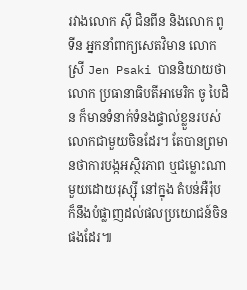រវាងលោក ស៊ី ជិនពីន និងលោក ពូទីន អ្នកនាំពាក្យសេតវិមាន លោកស្រី Jen Psaki បាននិយាយថាលោក ប្រធានាធិបតីអាមេរិក ចូ បៃដិន ក៏មានទំនាក់ទំនងផ្ទាល់ខ្លួនរបស់លោកជាមួយចិនដែរ។ តែបានព្រមានថាការបង្កអស្ថិរភាព ឬជម្លោះណាមួយដោយរុស្ស៊ី នៅក្នុង តំបន់អឺរ៉ុប ក៏នឹងបំផ្លាញដល់ផលប្រយោជន៍ចិនផងដែរ៕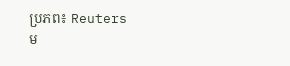ប្រភព៖ Reuters
ម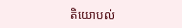តិយោបល់